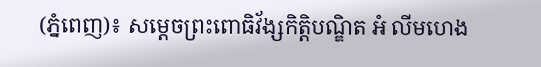(ភ្នំពេញ)៖ សម្ដេចព្រះពោធិវ័ង្សកិត្តិបណ្ឌិត អំ លីមហេង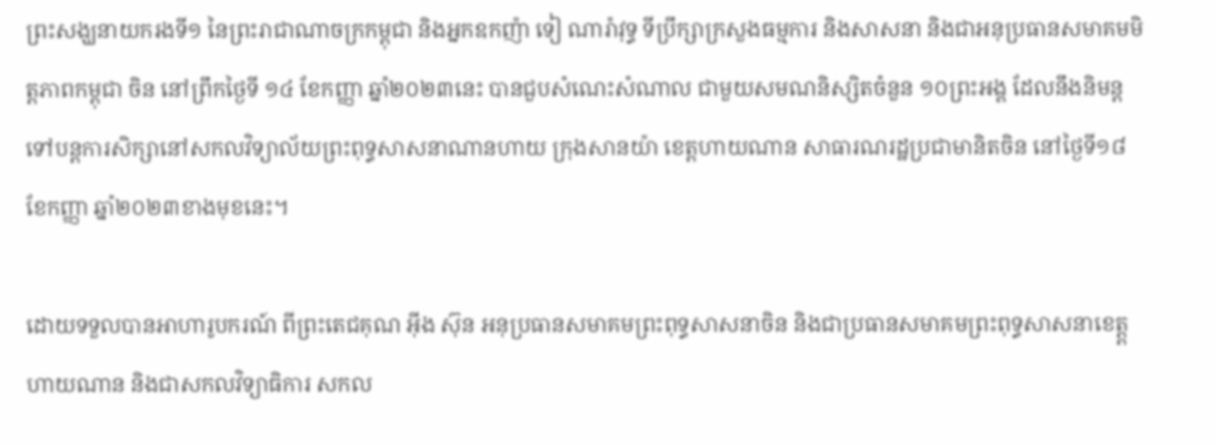ព្រះសង្ឃនាយករងទី១ នៃព្រះរាជាណាចក្រកម្ពុជា និងអ្នកឧកញ៉ា ទៀ ណារ៉ាវុទ្ធ ទីប្រឹក្សាក្រសួងធម្មការ និងសាសនា និងជាអនុប្រធានសមាគមមិត្តភាពកម្ពុជា ចិន នៅព្រឹកថ្ងៃទី ១៤ ខែកញ្ញា ឆ្នាំ២០២៣នេះ បានជួបសំណេះសំណាល ជាមួយសមណនិស្សិតចំនួន ១០ព្រះអង្គ ដែលនឹងនិមន្តទៅបន្តការសិក្សានៅសកលវិទ្យាល័យព្រះពុទ្ធសាសនាណានហាយ ក្រុងសានយ៉ា ខេត្តហាយណាន សាធារណរដ្ឋប្រជាមានិតចិន នៅថ្ងៃទី១៨ ខែកញ្ញា ឆ្នាំ២០២៣ខាងមុខនេះ។

ដោយទទួលបានអាហារូបករណ៍ ពីព្រះតេជគុណ អុីង ស៊ុន អនុប្រធានសមាគមព្រះពុទ្ធសាសនាចិន និងជាប្រធានសមាគមព្រះពុទ្ធសាសនាខេត្ត្តហាយណាន និងជាសកលវិទ្យាធិការ សកល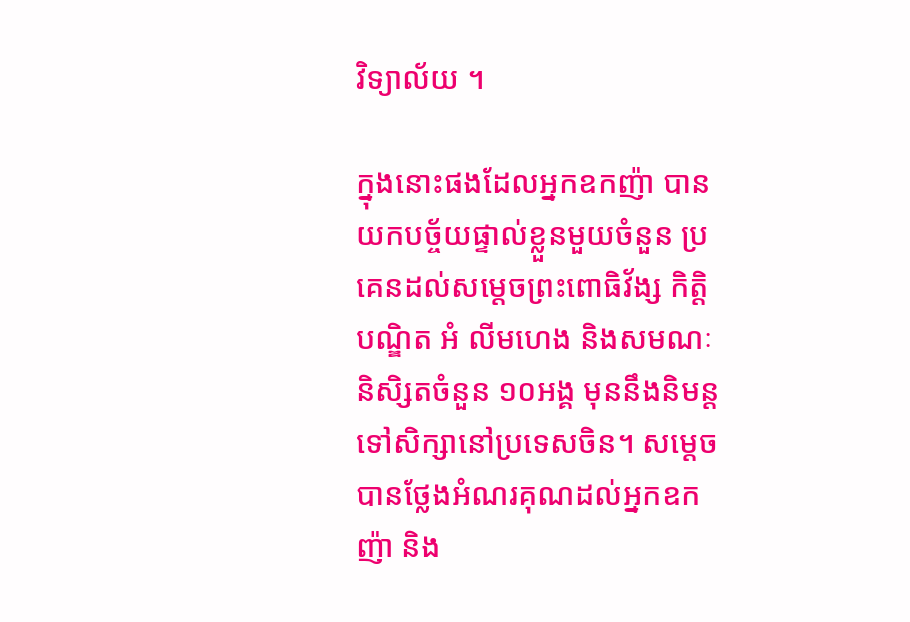វិទ្យាល័យ ។

ក្នុងនោះផងដែលអ្នកឧកញ៉ា បានយកបច្ច័យផ្ទាល់ខ្លួនមួយចំនួន ប្រគេនដល់សម្តេចព្រះពោធិវ័ង្ស កិត្តិបណ្ឌិត អំ លីមហេង និងសមណៈនិសិ្សតចំនួន ១០អង្គ មុននឹងនិមន្តទៅសិក្សានៅប្រទេសចិន។ សម្តេចបានថ្លែងអំណរគុណដល់អ្នកឧកញ៉ា និង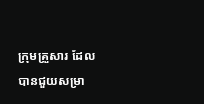ក្រុមគ្រួសារ ដែលបានជួយសម្រា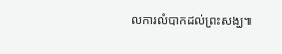លការលំបាកដល់ព្រះសង្ឃ៕